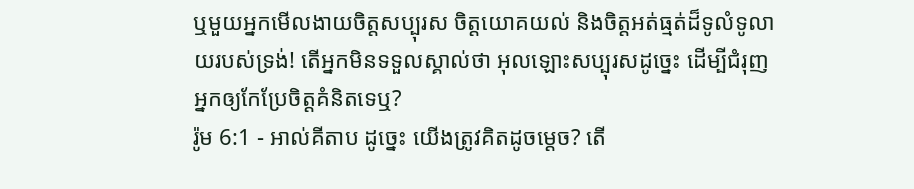ឬមួយអ្នកមើលងាយចិត្តសប្បុរស ចិត្តយោគយល់ និងចិត្តអត់ធ្មត់ដ៏ទូលំទូលាយរបស់ទ្រង់! តើអ្នកមិនទទួលស្គាល់ថា អុលឡោះសប្បុរសដូច្នេះ ដើម្បីជំរុញអ្នកឲ្យកែប្រែចិត្ដគំនិតទេឬ?
រ៉ូម 6:1 - អាល់គីតាប ដូច្នេះ យើងត្រូវគិតដូចម្ដេច? តើ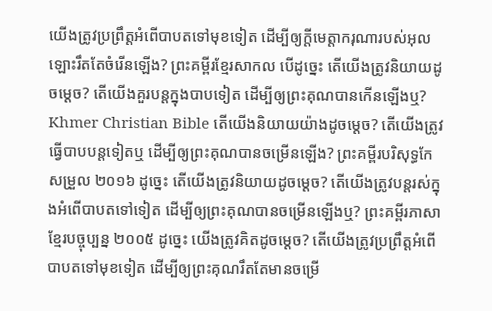យើងត្រូវប្រព្រឹត្ដអំពើបាបតទៅមុខទៀត ដើម្បីឲ្យក្តីមេត្តាករុណារបស់អុលឡោះរឹតតែចំរើនឡើង? ព្រះគម្ពីរខ្មែរសាកល បើដូច្នេះ តើយើងត្រូវនិយាយដូចម្ដេច? តើយើងគួរបន្តក្នុងបាបទៀត ដើម្បីឲ្យព្រះគុណបានកើនឡើងឬ? Khmer Christian Bible តើយើងនិយាយយ៉ាងដូចម្ដេច? តើយើងត្រូវធ្វើបាបបន្ដទៀតឬ ដើម្បីឲ្យព្រះគុណបានចម្រើនឡើង? ព្រះគម្ពីរបរិសុទ្ធកែសម្រួល ២០១៦ ដូច្នេះ តើយើងត្រូវនិយាយដូចម្តេច? តើយើងត្រូវបន្តរស់ក្នុងអំពើបាបតទៅទៀត ដើម្បីឲ្យព្រះគុណបានចម្រើនឡើងឬ? ព្រះគម្ពីរភាសាខ្មែរបច្ចុប្បន្ន ២០០៥ ដូច្នេះ យើងត្រូវគិតដូចម្ដេច? តើយើងត្រូវប្រព្រឹត្តអំពើបាបតទៅមុខទៀត ដើម្បីឲ្យព្រះគុណរឹតតែមានចម្រើ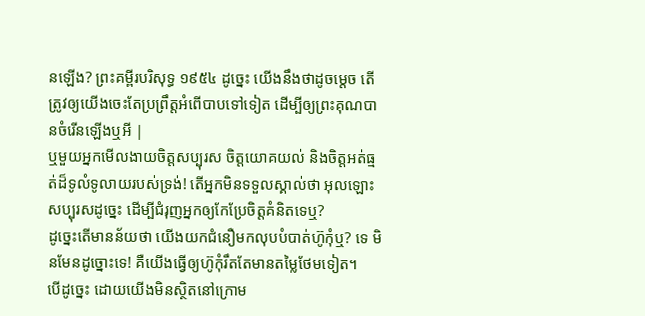នឡើង? ព្រះគម្ពីរបរិសុទ្ធ ១៩៥៤ ដូច្នេះ យើងនឹងថាដូចម្តេច តើត្រូវឲ្យយើងចេះតែប្រព្រឹត្តអំពើបាបទៅទៀត ដើម្បីឲ្យព្រះគុណបានចំរើនឡើងឬអី |
ឬមួយអ្នកមើលងាយចិត្តសប្បុរស ចិត្តយោគយល់ និងចិត្តអត់ធ្មត់ដ៏ទូលំទូលាយរបស់ទ្រង់! តើអ្នកមិនទទួលស្គាល់ថា អុលឡោះសប្បុរសដូច្នេះ ដើម្បីជំរុញអ្នកឲ្យកែប្រែចិត្ដគំនិតទេឬ?
ដូច្នេះតើមានន័យថា យើងយកជំនឿមកលុបបំបាត់ហ៊ូកុំឬ? ទេ មិនមែនដូច្នោះទេ! គឺយើងធ្វើឲ្យហ៊ូកុំរឹតតែមានតម្លៃថែមទៀត។
បើដូច្នេះ ដោយយើងមិនស្ថិតនៅក្រោម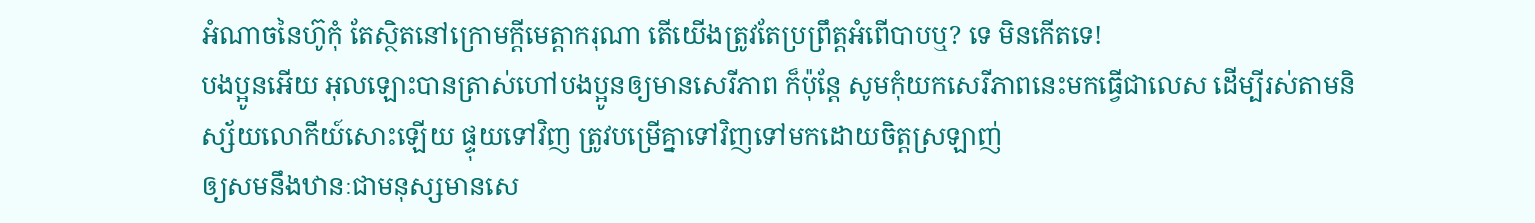អំណាចនៃហ៊ូកុំ តែស្ថិតនៅក្រោមក្តីមេត្តាករុណា តើយើងត្រូវតែប្រព្រឹត្ដអំពើបាបឬ? ទេ មិនកើតទេ!
បងប្អូនអើយ អុលឡោះបានត្រាស់ហៅបងប្អូនឲ្យមានសេរីភាព ក៏ប៉ុន្ដែ សូមកុំយកសេរីភាពនេះមកធ្វើជាលេស ដើម្បីរស់តាមនិស្ស័យលោកីយ៍សោះឡើយ ផ្ទុយទៅវិញ ត្រូវបម្រើគ្នាទៅវិញទៅមកដោយចិត្ដស្រឡាញ់
ឲ្យសមនឹងឋានៈជាមនុស្សមានសេ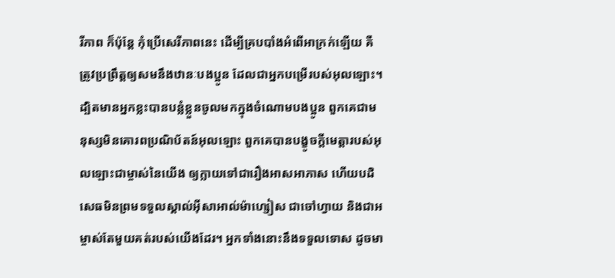រីភាព ក៏ប៉ុន្ដែ កុំប្រើសេរីភាពនេះ ដើម្បីគ្របបាំងអំពើអាក្រក់ឡើយ គឺត្រូវប្រព្រឹត្ដឲ្យសមនឹងឋានៈបងប្អូន ដែលជាអ្នកបម្រើរបស់អុលឡោះ។
ដ្បិតមានអ្នកខ្លះបានបន្លំខ្លួនចូលមកក្នុងចំណោមបងប្អូន ពួកគេជាមនុស្សមិនគោរពប្រណិប័តន៍អុលឡោះ ពួកគេបានបង្ខូចក្តីមេត្តារបស់អុលឡោះជាម្ចាស់នៃយើង ឲ្យក្លាយទៅជារឿងអាសអាភាស ហើយបដិសេធមិនព្រមទទួលស្គាល់អ៊ីសាអាល់ម៉ាហ្សៀស ជាចៅហ្វាយ និងជាអម្ចាស់តែមួយគត់របស់យើងដែរ។ អ្នកទាំងនោះនឹងទទួលទោស ដូចមា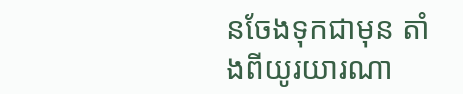នចែងទុកជាមុន តាំងពីយូរយារណា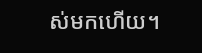ស់មកហើយ។